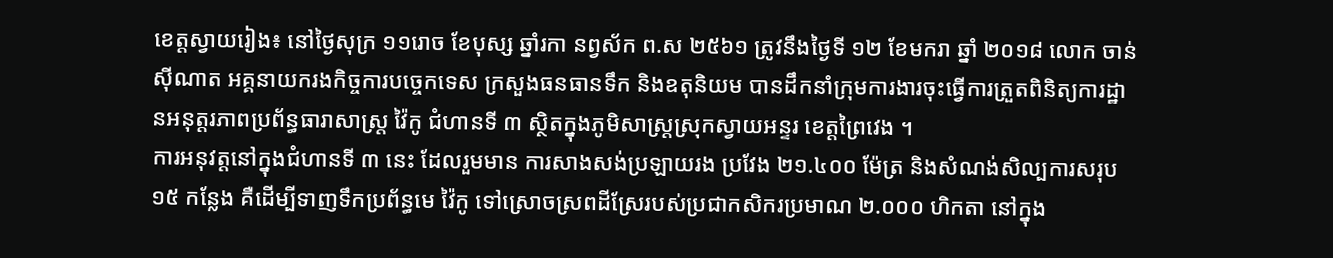ខេត្តស្វាយរៀង៖ នៅថ្ងៃសុក្រ ១១រោច ខែបុស្ស ឆ្នាំរកា នព្វស័ក ព.ស ២៥៦១ ត្រូវនឹងថ្ងៃទី ១២ ខែមករា ឆ្នាំ ២០១៨ លោក ចាន់ ស៊ីណាត អគ្គនាយករងកិច្ចការបច្ចេកទេស ក្រសួងធនធានទឹក និងឧតុនិយម បានដឹកនាំក្រុមការងារចុះធ្វើការត្រួតពិនិត្យការដ្ឋានអនុត្តរភាពប្រព័ន្ធធារាសាស្ត្រ វ៉ៃកូ ជំហានទី ៣ ស្ថិតក្នុងភូមិសាស្ត្រស្រុកស្វាយអន្ទរ ខេត្តព្រៃវេង ។
ការអនុវត្តនៅក្នុងជំហានទី ៣ នេះ ដែលរួមមាន ការសាងសង់ប្រឡាយរង ប្រវែង ២១.៤០០ ម៉ែត្រ និងសំណង់សិល្បការសរុប ១៥ កន្លែង គឺដើម្បីទាញទឹកប្រព័ន្ធមេ វ៉ៃកូ ទៅស្រោចស្រពដីស្រែរបស់ប្រជាកសិករប្រមាណ ២.០០០ ហិកតា នៅក្នុង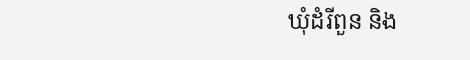ឃុំដំរីពួន និង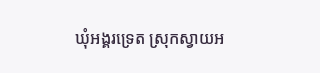ឃុំអង្គរទ្រេត ស្រុកស្វាយអ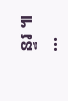ន្ទរ ៕
...